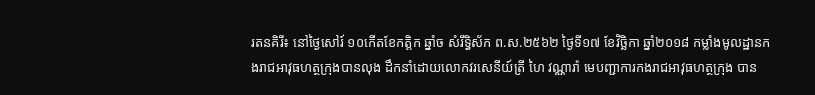រតនគិរី៖ នៅថ្ងៃសៅរ៍ ១០កើតខែកត្តិក ឆ្នាំច សំរឹទ្ធិស័ក ព.ស.២៥៦២ ថ្ងៃទី១៧ ខែវិច្ឆិកា ឆ្នាំ២០១៨ កម្លាំងមូលដ្ឋានកងរាជអាវុធហត្ថក្រុងបានលុង ដឹកនាំដោយលោកវរសេនីយ៍ត្រី ហៃ វណ្ណារ៉ា មេបញ្ជាការកងរាជអាវុធហត្ថក្រុង បាន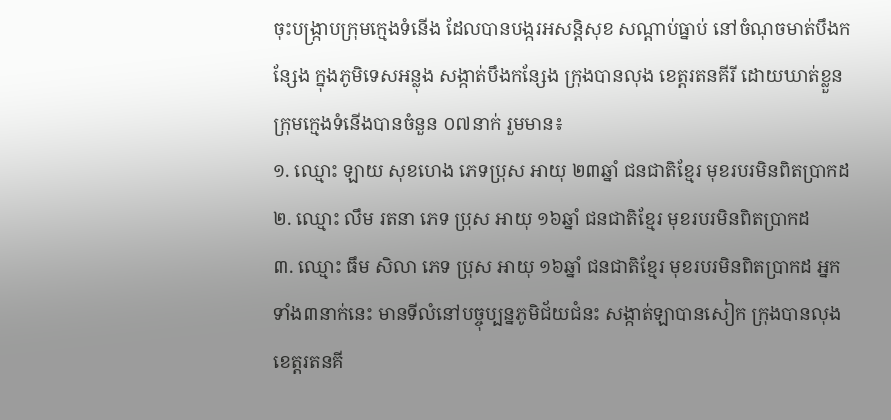ចុះបង្រ្កាបក្រុមក្មេងទំនើង ដែលបានបង្ករអសន្តិសុខ សណ្ដាប់ធ្នាប់ នៅចំណុចមាត់បឹងកន្សែង ក្នុងភូមិទេសអន្លុង សង្កាត់បឹងកន្សែង ក្រុងបានលុង ខេត្តរតនគីរី ដោយឃាត់ខ្លួនក្រុមក្មេងទំនើងបានចំនួន ០៧នាក់ រួមមាន៖
១. ឈ្មោះ ឡាយ សុខហេង ភេទប្រុស អាយុ ២៣ឆ្នាំ ជនជាតិខ្មែរ មុខរបរមិនពិតប្រាកដ
២. ឈ្មោះ លឹម រតនា ភេទ ប្រុស អាយុ ១៦ឆ្នាំ ជនជាតិខ្មែរ មុខរបរមិនពិតប្រាកដ
៣. ឈ្មោះ ធឹម សិលា ភេទ ប្រុស អាយុ ១៦ឆ្នាំ ជនជាតិខ្មែរ មុខរបរមិនពិតប្រាកដ អ្នកទាំង៣នាក់នេះ មានទីលំនៅបច្ចុប្បន្នភូមិជ័យជំនះ សង្កាត់ឡាបានសៀក ក្រុងបានលុង ខេត្តរតនគី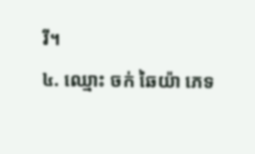រី។
៤. ឈ្មោះ ចក់ ឆៃយ៉ា ភេទ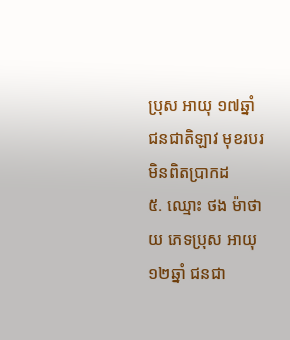ប្រុស អាយុ ១៧ឆ្នាំ ជនជាតិឡាវ មុខរបរមិនពិតប្រាកដ
៥. ឈ្មោះ ថង ម៉ាថាយ ភេទប្រុស អាយុ ១២ឆ្នាំ ជនជា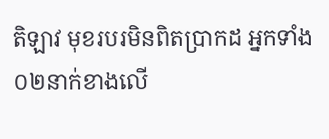តិឡាវ មុខរបរមិនពិតប្រាកដ អ្នកទាំង ០២នាក់ខាងលើ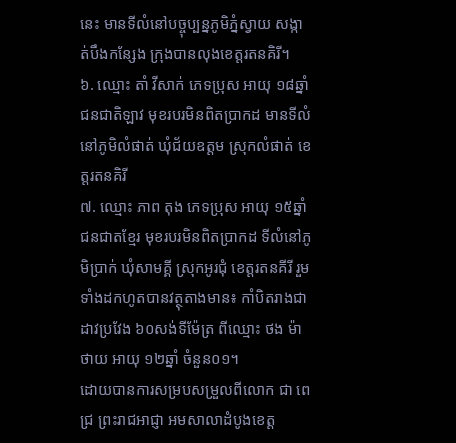នេះ មានទីលំនៅបច្ចុប្បន្នភូមិភ្នំស្វាយ សង្កាត់បឹងកន្សែង ក្រុងបានលុងខេត្តរតនគិរី។
៦. ឈ្មោះ តាំ វីសាក់ ភេទប្រុស អាយុ ១៨ឆ្នាំ ជនជាតិឡាវ មុខរបរមិនពិតប្រាកដ មានទីលំនៅភូមិលំផាត់ ឃុំជ័យឧត្តម ស្រុកលំផាត់ ខេត្តរតនគិរី
៧. ឈ្មោះ ភាព តុង ភេទប្រុស អាយុ ១៥ឆ្នាំ ជនជាតខ្មែរ មុខរបរមិនពិតប្រាកដ ទីលំនៅភូមិប្រាក់ ឃុំសាមគ្គី ស្រុកអូរជុំ ខេត្តរតនគីរី រួមទាំងដកហូតបានវត្ថុតាងមាន៖ កាំបិតរាងជាដាវប្រវែង ៦០សង់ទីម៉ែត្រ ពីឈ្មោះ ថង ម៉ាថាយ អាយុ ១២ឆ្នាំ ចំនួន០១។
ដោយបានការសម្របសម្រួលពីលោក ជា ពេជ្រ ព្រះរាជអាជ្ញា អមសាលាដំបូងខេត្ត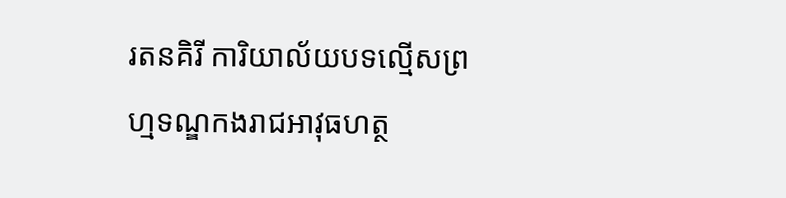រតនគិរី ការិយាល័យបទល្មើសព្រហ្មទណ្ឌកងរាជអាវុធហត្ថ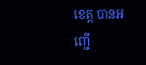ខេត្ត បានអញ្ជើ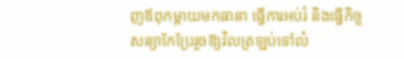ញឪពុកម្ដាយមកធានា ធ្វើការអប់រំ និងធ្វើកិច្ចសន្យាកែប្រែរួចឱ្យវិលត្រឡប់ទៅលំ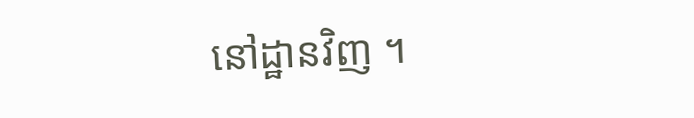នៅដ្ឋានវិញ ។